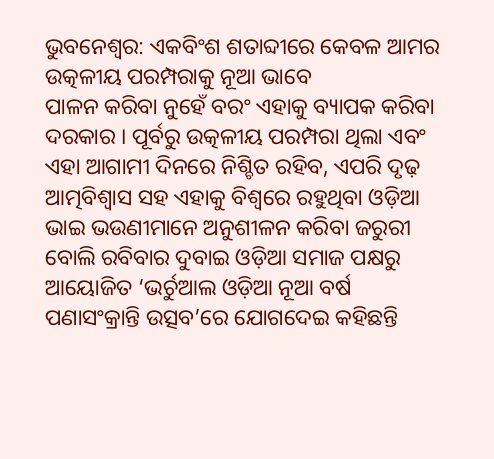ଭୁବନେଶ୍ୱର: ଏକବିଂଶ ଶତାବ୍ଦୀରେ କେବଳ ଆମର ଉତ୍କଳୀୟ ପରମ୍ପରାକୁ ନୂଆ ଭାବେ
ପାଳନ କରିବା ନୁହେଁ ବରଂ ଏହାକୁ ବ୍ୟାପକ କରିବା ଦରକାର । ପୂର୍ବରୁ ଉତ୍କଳୀୟ ପରମ୍ପରା ଥିଲା ଏବଂ ଏହା ଆଗାମୀ ଦିନରେ ନିଶ୍ଚିତ ରହିବ, ଏପରି ଦୃଢ଼ ଆତ୍ମବିଶ୍ୱାସ ସହ ଏହାକୁ ବିଶ୍ୱରେ ରହୁଥିବା ଓଡ଼ିଆ ଭାଇ ଭଉଣୀମାନେ ଅନୁଶୀଳନ କରିବା ଜରୁରୀ ବୋଲି ରବିବାର ଦୁବାଇ ଓଡ଼ିଆ ସମାଜ ପକ୍ଷରୁ ଆୟୋଜିତ ‘ଭର୍ଚୁଆଲ ଓଡ଼ିଆ ନୂଆ ବର୍ଷ ପଣାସଂକ୍ରାନ୍ତି ଉତ୍ସବ’ରେ ଯୋଗଦେଇ କହିଛନ୍ତି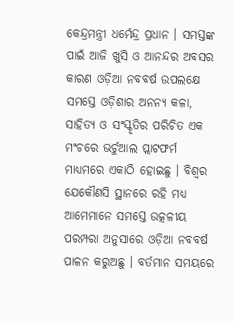କେନ୍ଦ୍ରମନ୍ତ୍ରୀ ଧର୍ମେନ୍ଦ୍ର ପ୍ରଧାନ । ସମସ୍ତଙ୍କ ପାଇଁ ଆଜି ଖୁସି ଓ ଆନନ୍ଦର ଅବସର କାରଣ ଓଡ଼ିଆ ନବବର୍ଷ ଉପଲକ୍ଷେ ସମସ୍ତେ ଓଡ଼ିଶାର ଅନନ୍ୟ କଳା, ସାହିତ୍ୟ ଓ ସଂସ୍କୃତିର ପରିଚିତ ଏକ ମଂଚରେ ଭର୍ଚୁଆଲ ପ୍ଲାଟଫର୍ମ ମାଧ୍ୟମରେ ଏକାଠି ହୋଇଛୁ । ବିଶ୍ୱର ଯେକୌଣସି ସ୍ଥାନରେ ରହି ମଧ୍ୟ ଆମେମାନେ ସମସ୍ତେ ଉତ୍କଳୀୟ ପରମ୍ପରା ଅନୁସାରେ ଓଡ଼ିଆ ନବବର୍ଷ ପାଳନ କରୁଅଛୁ । ବର୍ତମାନ ସମୟରେ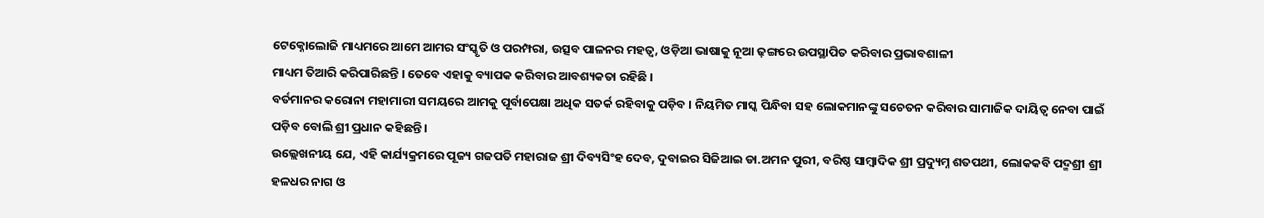ଟେକ୍ନୋଲୋଜି ମାଧ୍ୟମରେ ଆମେ ଆମର ସଂସ୍କୃତି ଓ ପରମ୍ପରା, ଉତ୍ସବ ପାଳନର ମହତ୍ୱ, ଓଡ଼ିଆ ଭାଷାକୁ ନୂଆ ଢ଼ଙ୍ଗରେ ଉପସ୍ଥାପିତ କରିବାର ପ୍ରଭାବଶାଳୀ
ମାଧ୍ୟମ ତିଆରି କରିପାରିଛନ୍ତି । ତେବେ ଏହାକୁ ବ୍ୟାପକ କରିବାର ଆବଶ୍ୟକତା ରହିଛି ।
ବର୍ତମାନର କରୋନା ମହାମାରୀ ସମୟରେ ଆମକୁ ପୂର୍ବାପେକ୍ଷା ଅଧିକ ସତର୍କ ରହିବାକୁ ପଡ଼ିବ । ନିୟମିତ ମାସ୍କ ପିନ୍ଧିବା ସହ ଲୋକମାନଙ୍କୁ ସଚେତନ କରିବାର ସାମାଜିକ ଦାୟିତ୍ୱ ନେବା ପାଇଁ ପଡ଼ିବ ବୋଲି ଶ୍ରୀ ପ୍ରଧାନ କହିଛନ୍ତି ।
ଉଲ୍ଲେଖନୀୟ ଯେ, ଏହି କାର୍ଯ୍ୟକ୍ରମରେ ପୂଜ୍ୟ ଗଜପତି ମହାରାଜ ଶ୍ରୀ ଦିବ୍ୟସିଂହ ଦେବ, ଦୁବାଇର ସିଜିଆଇ ଡା.ଅମନ ପୁରୀ, ବରିଷ୍ଠ ସାମ୍ବାଦିକ ଶ୍ରୀ ପ୍ରଦ୍ୟୁମ୍ନ ଶତପଥୀ, ଲୋକକବି ପଦ୍ମଶ୍ରୀ ଶ୍ରୀ ହଳଧର ନାଗ ଓ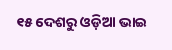୧୫ ଦେଶରୁ ଓଡ଼ିଆ ଭାଇ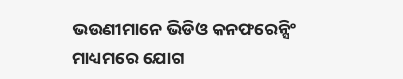ଭଉଣୀମାନେ ଭିଡିଓ କନଫରେନ୍ସିଂ ମାଧ୍ୟମରେ ଯୋଗ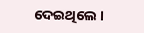ଦେଇଥିଲେ ।